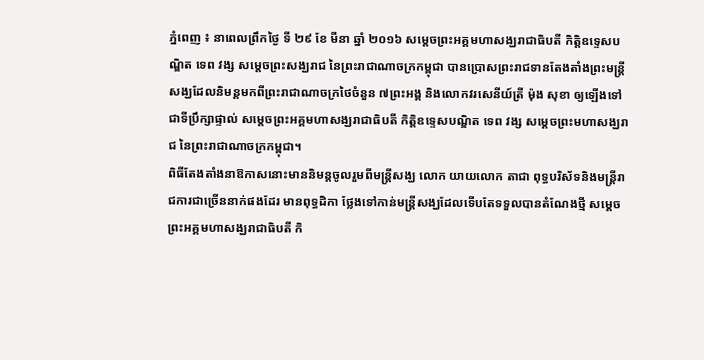ភ្នំពេញ ៖ នាពេលព្រឹកថ្ងៃ ទី ២៩ ខែ មីនា ឆ្នាំ ២០១៦ សម្តេចព្រះអគ្គមហាសង្ឃរាជាធិបតី កិត្តិឧទ្ទេសបណ្ឌិត ទេព វង្ស សម្តេចព្រះសង្ឃរាជ នៃព្រះរាជាណាចក្រកម្ពុជា បានប្រោសព្រះរាជទានតែងតាំងព្រះមន្ត្រីសង្ឃដែលនិមន្តមកពីព្រះរាជាណាចក្រថៃចំនួន ៧ព្រះអង្គ និងលោកវរសេនីយ៍ត្រី ម៉ុង សុខា ឲ្យឡើងទៅជាទីប្រឹក្សាផ្ទាល់ សម្តេចព្រះអគ្គមហាសង្ឃរាជាធិបតី កិត្តិឧទ្ទេសបណ្ឌិត ទេព វង្ស សម្តេចព្រះមហាសង្ឃរាជ នៃព្រះរាជាណាចក្រកម្ពុជា។
ពិធីតែងតាំងនាឱកាសនោះមាននិមន្តចូលរួមពីមន្ត្រីសង្ឃ លោក យាយលោក តាជា ពុទ្ធបរិស័ទនិងមន្ត្រីរាជការជាច្រើននាក់ផងដែរ មានពុទ្ធដិកា ថ្លែងទៅកាន់មន្ត្រីសង្ឃដែលទើបតែទទួលបានតំណែងថ្មី សម្តេចព្រះអគ្គមហាសង្ឃរាជាធិបតី កិ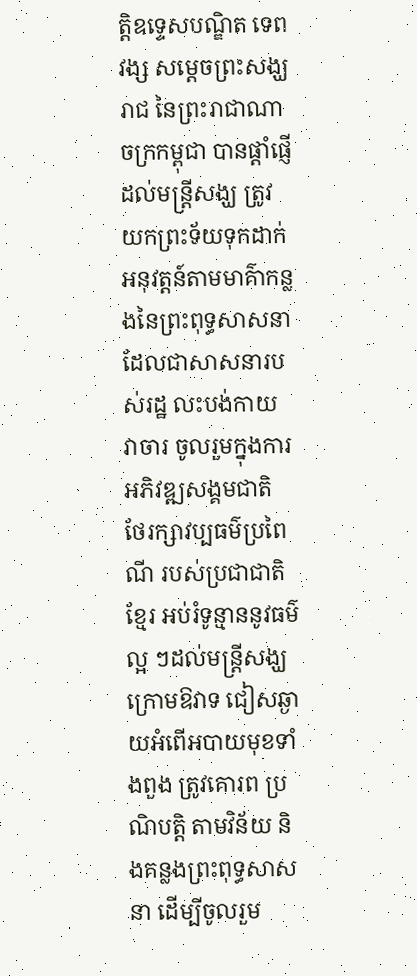ត្តិឧទ្ទេសបណ្ឌិត ទេព វង្ស សម្តេចព្រះសង្ឃរាជ នៃព្រះរាជាណាចក្រកម្ពុជា បានផ្ដាំផ្ញើដល់មន្ត្រីសង្ឃ ត្រូវយកព្រះទ័យទុកដាក់ អនុវត្តន៍តាមមាគ៌ាកន្លងនៃព្រះពុទ្ធសាសនាដែលជាសាសនារបស់រដ្ឋ លះបង់កាយ វាចារ ចូលរួមក្នុងការអភិវឌ្ឍសង្គមជាតិ ថែរក្សាវប្បធម៌ប្រពៃណី របស់ប្រជាជាតិខ្មែរ អប់រំទូន្មាននូវធម៌ល្អ ៗដល់មន្ត្រីសង្ឃក្រោមឱវាទ ជៀសឆ្ងាយអំពើអបាយមុខទាំងពួង ត្រូវគោរព ប្រណិបត្តិ តាមវិន័យ និងគន្លងព្រះពុទ្ធសាសនា ដើម្បីចូលរួម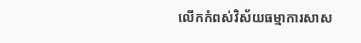លើកកំពស់វិស័យធម្មាការសាស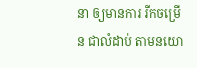នា ឲ្យមានការ រីកចម្រើន ជាលំដាប់ តាមនយោ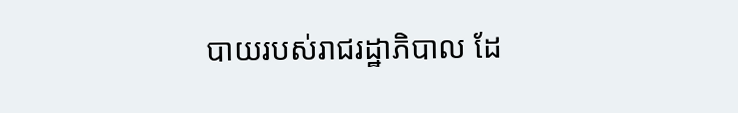បាយរបស់រាជរដ្ឋាភិបាល ដែ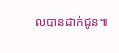លបានដាក់ជូន៕